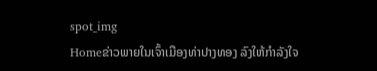spot_img
Homeຂ່າວພາຍໃນເຈົ້າເມືອງທ່າປາງທອງ ລົງໃຫ້ກຳລັງໃຈ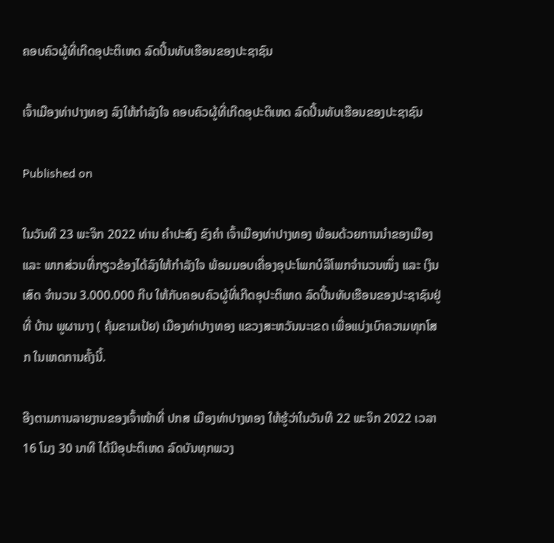ຄອບຄົວຜູ້ທີ່ເກີດອຸປະຕິເຫດ ລົດປີ້ນທັບເຮືອນຂອງປະຊາຊົນ

ເຈົ້າເມືອງທ່າປາງທອງ ລົງໃຫ້ກຳລັງໃຈ ຄອບຄົວຜູ້ທີ່ເກີດອຸປະຕິເຫດ ລົດປີ້ນທັບເຮືອນຂອງປະຊາຊົນ

Published on

ໃນວັນທີ 23 ພະຈິກ 2022 ທ່ານ ຄຳປະສົງ ຂົງຄຳ ເຈົ້າເມືອງທ່າປາງທອງ ພ້ອມດ້ວຍການນຳຂອງເມືອງ ແລະ ພາກສ່ວນທີ່ກຽວຂ້ອງໄດ້ລົງໃຫ້ກຳລັງໃຈ ພ້ອມມອບເຄື່ອງອຸປະໂພກບໍລິໂພກຈຳນວນໜຶ່ງ ແລະ ເງິນເສົດ ຈຳນວນ 3.000.000 ກີບ ໃຫ້ກັບຄອບຄົວຜູ້ທີ່ເກີດອຸປະຕິເຫດ ລົດປີ້ນທັບເຮືອນຂອງປະຊາຊົນຢູ່ທີ່ ບ້ານ ພູຜານາງ ( ຄຸ້ມຂາມເປ້ຍ) ເມືອງທ່າປາງທອງ ແຂວງສະຫວັນນະເຂດ ເພື່ອແບ່ງເບົາຄວາມທຸກໂສກ ໃນເຫດການຄັ້ງນີ້.

ອີງຕາມການລາຍງານຂອງເຈົ້າໜ້າທີ່ ປກສ ເມືອງທ່າປາງທອງ ໃຫ້ຮູ້ວ່າໃນວັນທີ 22 ພະຈິກ 2022 ເວລາ 16 ໂມງ 30 ນາທີ ໄດ້ມີອຸປະຕິເຫດ ລົດບັນທຸກພວງ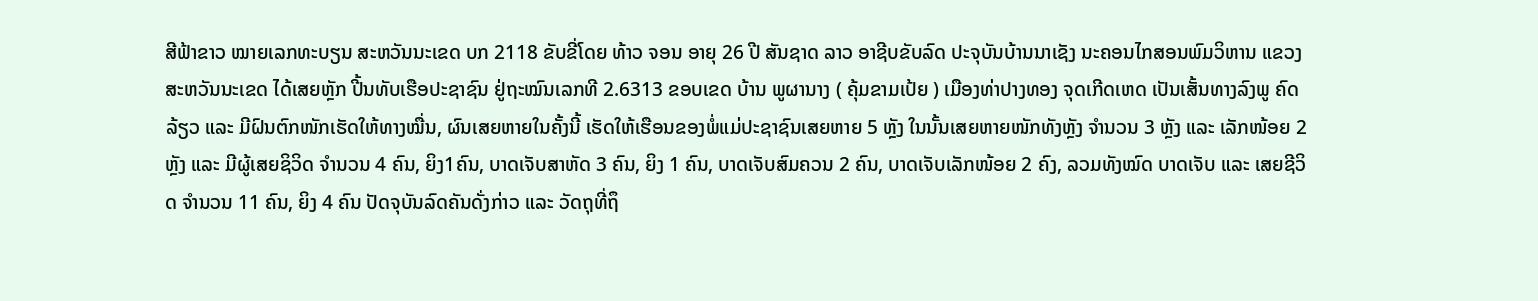ສີຟ້າຂາວ ໝາຍເລກທະບຽນ ສະຫວັນນະເຂດ ບກ 2118 ຂັບຂີ່ໂດຍ ທ້າວ ຈອນ ອາຍຸ 26 ປີ ສັນຊາດ ລາວ ອາຊີບຂັບລົດ ປະຈຸບັນບ້ານນາເຊັງ ນະຄອນໄກສອນພົມວິຫານ ແຂວງສະຫວັນນະເຂດ ໄດ້ເສຍຫຼັກ ປີ້ນທັບເຮືອປະຊາຊົນ ຢູ່ຖະໝົນເລກທີ 2.6313 ຂອບເຂດ ບ້ານ ພູຜານາງ ( ຄຸ້ມຂາມເປ້ຍ ) ເມືອງທ່າປາງທອງ ຈຸດເກີດເຫດ ເປັນເສັ້ນທາງລົງພູ ຄົດລ້ຽວ ແລະ ມີຝົນຕົກໜັກເຮັດໃຫ້ທາງໝື່ນ, ຜົນເສຍຫາຍໃນຄັ້ງນີ້ ເຮັດໃຫ້ເຮືອນຂອງພໍ່ແມ່ປະຊາຊົນເສຍຫາຍ 5 ຫຼັງ ໃນນັ້ນເສຍຫາຍໜັກທັງຫຼັງ ຈຳນວນ 3 ຫຼັງ ແລະ ເລັກໜ້ອຍ 2 ຫຼັງ ແລະ ມີຜູ້ເສຍຊິວິດ ຈຳນວນ 4 ຄົນ, ຍິງ1ຄົນ, ບາດເຈັບສາຫັດ 3 ຄົນ, ຍິງ 1 ຄົນ, ບາດເຈັບສົມຄວນ 2 ຄົນ, ບາດເຈັບເລັກໜ້ອຍ 2 ຄົງ, ລວມທັງໝົດ ບາດເຈັບ ແລະ ເສຍຊີວິດ ຈຳນວນ 11 ຄົນ, ຍິງ 4 ຄົນ ປັດຈຸບັນລົດຄັນດັ່ງກ່າວ ແລະ ວັດຖຸທີ່ຖຶ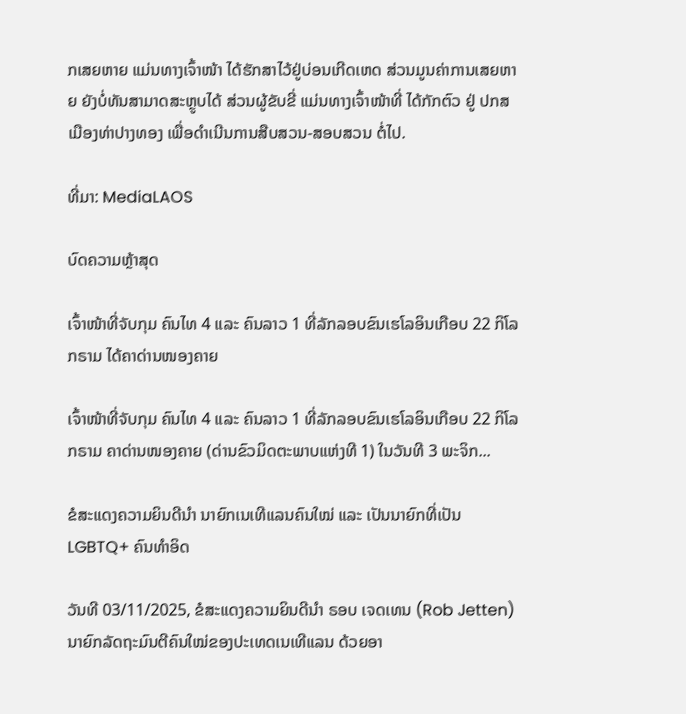ກເສຍຫາຍ ແມ່ນທາງເຈົ້າໜ້າ ໄດ້ຮັກສາໄວ້ຢູ່ບ່ອນເກີດເຫດ ສ່ວນມູນຄ່າການເສຍຫາຍ ຍັງບໍ່ທັນສາມາດສະຫຼູບໄດ້ ສ່ວນຜູ້ຂັບຂີ່ ແມ່ນທາງເຈົ້າໜ້າທີ່ ໄດ້ກັກຕົວ ຢູ່ ປກສ ເມືອງທ່າປາງທອງ ເພື່ອດໍາເນີນການສືບສວນ-ສອບສວນ ຕໍ່ໄປ.

ທີ່ມາ: MediaLAOS

ບົດຄວາມຫຼ້າສຸດ

ເຈົ້າໜ້າທີ່ຈັບກຸມ ຄົນໄທ 4 ແລະ ຄົນລາວ 1 ທີ່ລັກລອບຂົນເຮໂລອິນເກືອບ 22 ກິໂລກຣາມ ໄດ້ຄາດ່ານໜອງຄາຍ

ເຈົ້າໜ້າທີ່ຈັບກຸມ ຄົນໄທ 4 ແລະ ຄົນລາວ 1 ທີ່ລັກລອບຂົນເຮໂລອິນເກືອບ 22 ກິໂລກຣາມ ຄາດ່ານໜອງຄາຍ (ດ່ານຂົວມິດຕະພາບແຫ່ງທີ 1) ໃນວັນທີ 3 ພະຈິກ...

ຂໍສະແດງຄວາມຍິນດີນຳ ນາຍົກເນເທີແລນຄົນໃໝ່ ແລະ ເປັນນາຍົກທີ່ເປັນ LGBTQ+ ຄົນທຳອິດ

ວັນທີ 03/11/2025, ຂໍສະແດງຄວາມຍິນດີນຳ ຣອບ ເຈດເທນ (Rob Jetten) ນາຍົກລັດຖະມົນຕີຄົນໃໝ່ຂອງປະເທດເນເທີແລນ ດ້ວຍອາ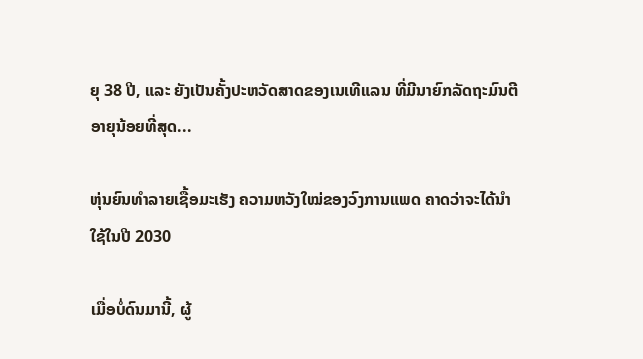ຍຸ 38 ປີ, ແລະ ຍັງເປັນຄັ້ງປະຫວັດສາດຂອງເນເທີແລນ ທີ່ມີນາຍົກລັດຖະມົນຕີອາຍຸນ້ອຍທີ່ສຸດ...

ຫຸ່ນຍົນທຳລາຍເຊື້ອມະເຮັງ ຄວາມຫວັງໃໝ່ຂອງວົງການແພດ ຄາດວ່າຈະໄດ້ນໍາໃຊ້ໃນປີ 2030

ເມື່ອບໍ່ດົນມານີ້, ຜູ້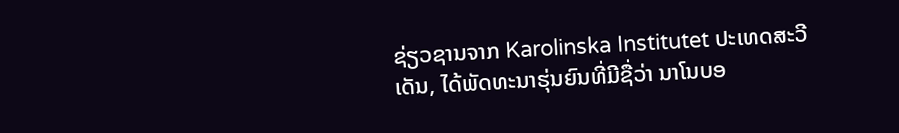ຊ່ຽວຊານຈາກ Karolinska Institutet ປະເທດສະວີເດັນ, ໄດ້ພັດທະນາຮຸ່ນຍົນທີ່ມີຊື່ວ່າ ນາໂນບອ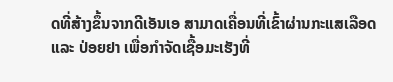ດທີ່ສ້າງຂຶ້ນຈາກດີເອັນເອ ສາມາດເຄື່ອນທີ່ເຂົ້າຜ່ານກະແສເລືອດ ແລະ ປ່ອຍຢາ ເພື່ອກຳຈັດເຊື້ອມະເຮັງທີ່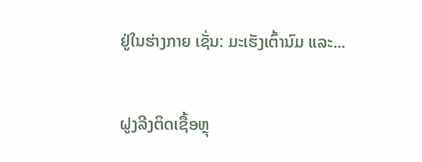ຢູ່ໃນຮ່າງກາຍ ເຊັ່ນ: ມະເຮັງເຕົ້ານົມ ແລະ...

ຝູງລີງຕິດເຊື້ອຫຼຸ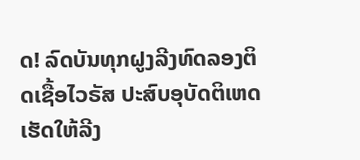ດ! ລົດບັນທຸກຝູງລີງທົດລອງຕິດເຊື້ອໄວຣັສ ປະສົບອຸບັດຕິເຫດ ເຮັດໃຫ້ລີງ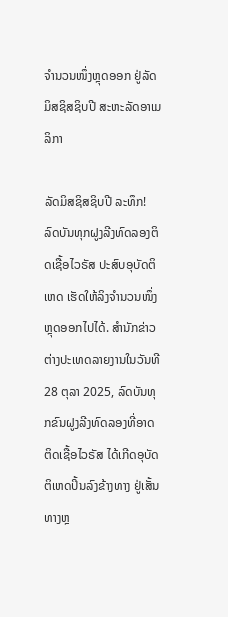ຈຳນວນໜຶ່ງຫຼຸດອອກ ຢູ່ລັດມິສຊິສຊິບປີ ສະຫະລັດອາເມລິກາ

ລັດມິສຊິສຊິບປີ ລະທຶກ! ລົດບັນທຸກຝູງລີງທົດລອງຕິດເຊື້ອໄວຣັສ ປະສົບອຸບັດຕິເຫດ ເຮັດໃຫ້ລິງຈຳນວນໜຶ່ງຫຼຸດອອກໄປໄດ້. ສຳນັກຂ່າວຕ່າງປະເທດລາຍງານໃນວັນທີ 28 ຕຸລາ 2025, ລົດບັນທຸກຂົນຝູງລີງທົດລອງທີ່ອາດຕິດເຊື້ອໄວຣັສ ໄດ້ເກີດອຸບັດຕິເຫດປິ້ນລົງຂ້າງທາງ ຢູ່ເສັ້ນທາງຫຼ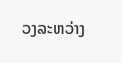ວງລະຫວ່າງ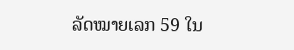ລັດໝາຍເລກ 59 ໃນ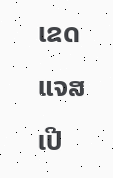ເຂດແຈສເປີ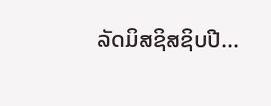ລັດມິສຊິສຊິບປີ...